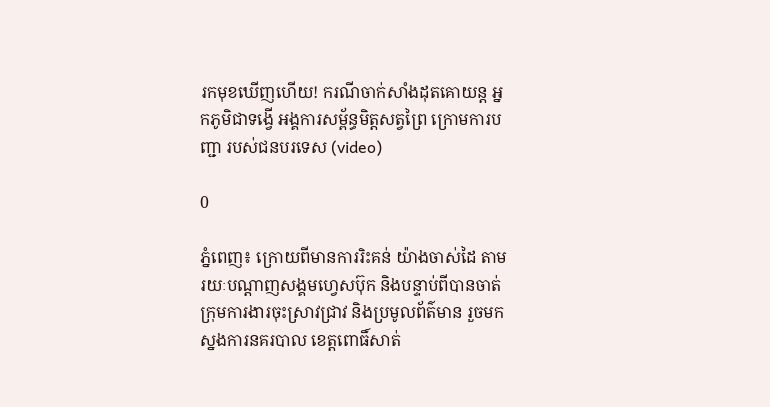រកមុខឃើញហើយ! ករណីចាក់សាំងដុតគោយន្ត អ្នកភូមិជាទង្វើ អង្គការសម្ព័ន្ធមិត្តសត្វព្រៃ ក្រោមការបញ្ជា របស់ជនបរទេស (video)

0

ភ្នំពេញ៖ ក្រោយពីមានការរិះគន់ យ៉ាងចាស់ដៃ តាមរយៈបណ្ដាញសង្គមហ្វេសប៊ុក និងបន្ទាប់ពីបានចាត់ ក្រុមការងារចុះស្រាវជ្រាវ និងប្រមូលព័ត៌មាន រួចមកស្នងការនគរបាល ខេត្តពោធិ៍សាត់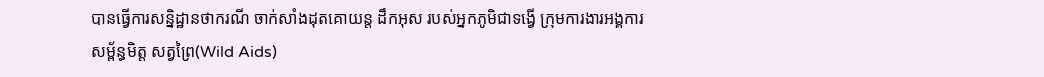បានធ្វើការសន្និដ្ឋានថាករណី ចាក់សាំងដុតគោយន្ត ដឹកអុស របស់អ្នកភូមិជាទង្វើ ក្រុមការងារអង្គការសម្ព័ន្ធមិត្ត សត្វព្រៃ(Wild Aids)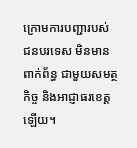ក្រោមការបញ្ជារបស់ ជនបរទេស មិនមានពាក់ព័ន្ធ ជាមួយសមត្ថកិច្ច និងអាជ្ញាធរខេត្តឡើយ។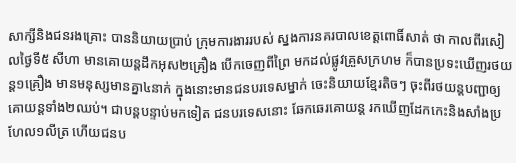សាក្សីនិងជនរងគ្រោះ បាននិយាយប្រាប់ ក្រុមការងាររបស់ ស្នងការនគរបាលខេត្តពោធិ៍សាត់ ថា កាលពីរសៀលថ្ងៃទី៥ សីហា មានគោយន្តដឹកអុស២គ្រឿង បើកចេញពីព្រៃ មកដល់ផ្លូវគ្រួសក្រហម ក៏បានប្រទះឃើញរថយន្ត១គ្រឿង មានមនុស្សមានគ្នា៤នាក់ ក្នុងនោះមានជនបរទេសម្នាក់ ចេះនិយាយខ្មែរតិចៗ ចុះពីរថយន្តបញ្ជាឲ្យ គោយន្តទាំង២ឈប់។ ជាបន្តបន្ទាប់មកទៀត ជនបរទេសនោះ ឆែកឆេរគោយន្ត រកឃើញដែកកេះនិងសាំងប្រហែល១លីត្រ ហើយជនប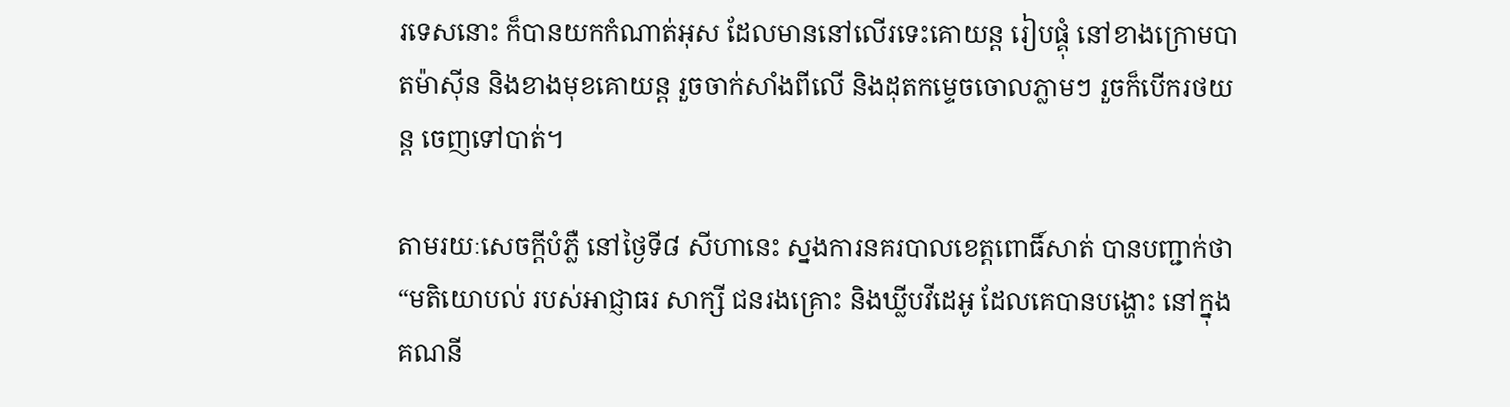រទេសនោះ ក៏បានយកកំណាត់អុស ដែលមាននៅលើរទេះគោយន្ត រៀបផ្គុំ នៅខាងក្រោមបាតម៉ាស៊ីន និងខាងមុខគោយន្ត រួចចាក់សាំងពីលើ និងដុតកម្ទេចចោលភ្លាមៗ រួចក៏បើករថយន្ត ចេញទៅបាត់។

តាមរយៈសេចក្ដីបំភ្លឺ នៅថ្ងៃទី៨ សីហានេះ ស្នងការនគរបាលខេត្តពោធិ៍សាត់ បានបញ្ជាក់ថា “មតិយោបល់ របស់អាជ្ញាធរ សាក្សី ជនរងគ្រោះ និងឃ្លីបវីដេអូ ដែលគេបានបង្ហោះ នៅក្នុងគណនី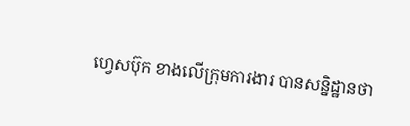ហ្វេសប៊ុក ខាងលើក្រុមការងារ បានសន្និដ្ឋានថា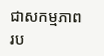ជាសកម្មភាព រប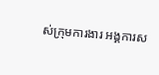ស់ក្រុមការងារ អង្គការស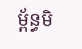ម្ព័ន្ធមិ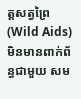ត្តសត្វព្រៃ(Wild Aids) មិនមានពាក់ព័ន្ធជាមួយ សម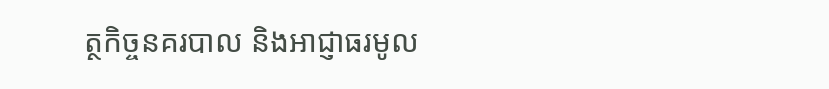ត្ថកិច្ចនគរបាល និងអាជ្ញាធរមូល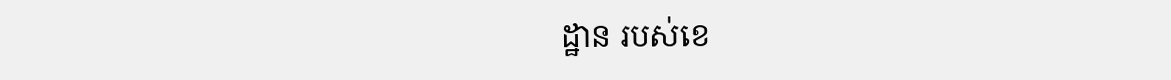ដ្ឋាន របស់ខេ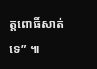ត្តពោធិ៍សាត់ទេ” ៕